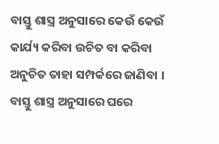ବାସ୍ତୁ ଶାସ୍ତ୍ର ଅନୁସାରେ କେଉଁ କେଉଁ କାର୍ଯ୍ୟ କରିବା ଉଚିତ ବା କରିବା ଅନୁଚିତ ତାହା ସମ୍ପର୍କରେ ଜାଣିବା । ବାସ୍ତୁ ଶାସ୍ତ୍ର ଅନୁସାରେ ଘରେ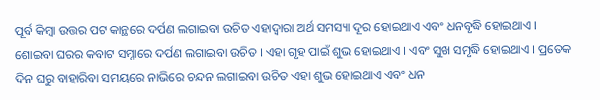ପୂର୍ବ କିମ୍ଵା ଉତ୍ତର ପଟ କାନ୍ଥରେ ଦର୍ପଣ ଲଗାଇବା ଉଚିତ ଏହାଦ୍ୱାରା ଅର୍ଥ ସମସ୍ୟା ଦୂର ହୋଇଥାଏ ଏବଂ ଧନବୃଦ୍ଧି ହୋଇଥାଏ । ଶୋଇବା ଘରର କବାଟ ସମ୍ନାରେ ଦର୍ପଣ ଲଗାଇବା ଉଚିତ । ଏହା ଗୃହ ପାଇଁ ଶୁଭ ହୋଇଥାଏ । ଏବଂ ସୁଖ ସମୃଦ୍ଧି ହୋଇଥାଏ । ପ୍ରତେକ ଦିନ ଘରୁ ବାହାରିବା ସମୟରେ ନାଭିରେ ଚନ୍ଦନ ଲଗାଇବା ଉଚିତ ଏହା ଶୁଭ ହୋଇଥାଏ ଏବଂ ଧନ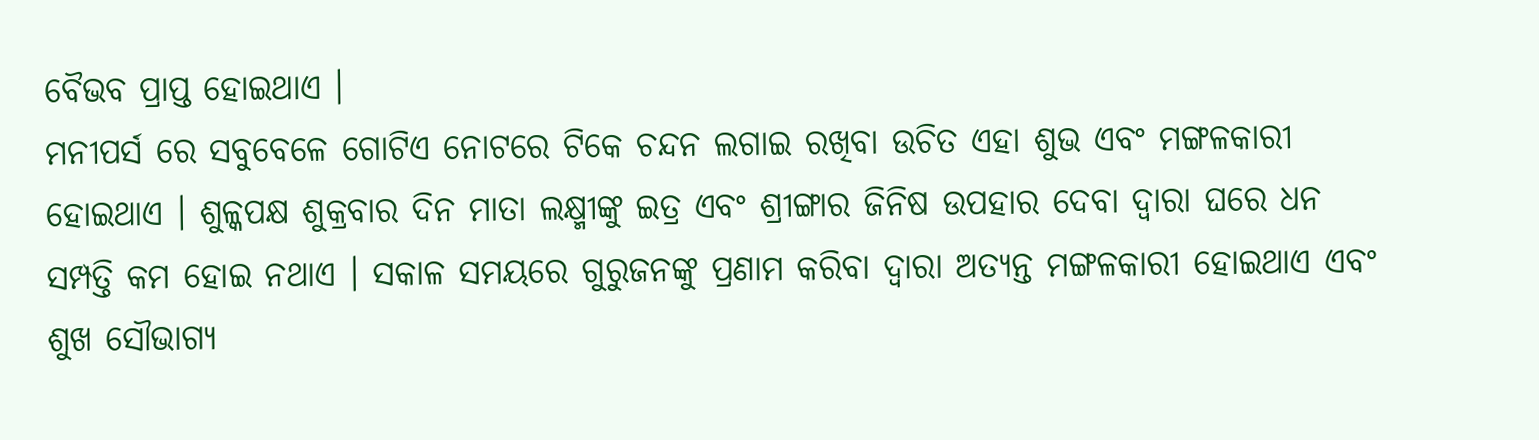ବୈଭବ ପ୍ରାପ୍ତ ହୋଇଥାଏ ।
ମନୀପର୍ସ ରେ ସବୁବେଳେ ଗୋଟିଏ ନୋଟରେ ଟିକେ ଚନ୍ଦନ ଲଗାଇ ରଖିବା ଉଚିତ ଏହା ଶୁଭ ଏବଂ ମଙ୍ଗଳକାରୀ ହୋଇଥାଏ । ଶୁଳ୍କପକ୍ଷ ଶୁକ୍ରବାର ଦିନ ମାତା ଲକ୍ଷ୍ମୀଙ୍କୁ ଇତ୍ର ଏବଂ ଶ୍ରୀଙ୍ଗାର ଜିନିଷ ଉପହାର ଦେବା ଦ୍ୱାରା ଘରେ ଧନ ସମ୍ପତ୍ତି କମ ହୋଇ ନଥାଏ । ସକାଳ ସମୟରେ ଗୁରୁଜନଙ୍କୁ ପ୍ରଣାମ କରିବା ଦ୍ୱାରା ଅତ୍ୟନ୍ତ ମଙ୍ଗଳକାରୀ ହୋଇଥାଏ ଏବଂ ଶୁଖ ସୌଭାଗ୍ୟ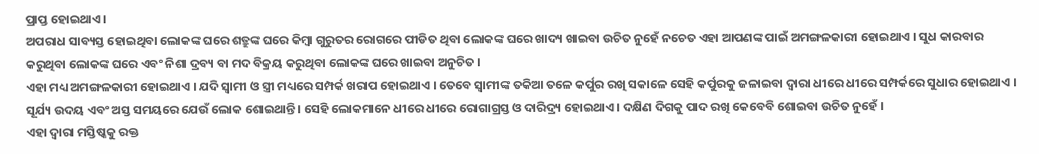ପ୍ରାପ୍ତ ହୋଇଥାଏ ।
ଅପରାଧ ସାବ୍ୟସ୍ତ ହୋଇଥିବା ଲୋକଙ୍କ ଘରେ ଶତ୍ରୁଙ୍କ ଘରେ କିମ୍ବା ଗୁରୁତର ରୋଗରେ ପୀଡିତ ଥିବା ଲୋକଙ୍କ ଘରେ ଖାଦ୍ୟ ଖାଇବା ଉଚିତ ନୁହେଁ ନଚେତ ଏହା ଆପଣଙ୍କ ପାଇଁ ଅମଙ୍ଗଳକାରୀ ହୋଇଥାଏ । ସୁଧ କାରବାର କରୁଥିବା ଲୋକଙ୍କ ଘରେ ଏବଂ ନିଶା ଦ୍ରବ୍ୟ ବା ମଦ ବିକ୍ରୟ କରୁଥିବା ଲୋକଙ୍କ ଘରେ ଖାଇବା ଅନୁଚିତ ।
ଏହା ମଧ୍ୟ ଅମଙ୍ଗଳକାରୀ ହୋଇଥାଏ । ଯଦି ସ୍ୱାମୀ ଓ ସ୍ତ୍ରୀ ମଧ୍ୟରେ ସମ୍ପର୍କ ଖରାପ ହୋଇଥାଏ । ତେବେ ସ୍ବାମୀଙ୍କ ତକିଆ ତଳେ କର୍ପୁର ରଖି ସକାଳେ ସେହି କର୍ପୁରକୁ ଜଳାଇବା ଦ୍ୱାରା ଧୀରେ ଧୀରେ ସମ୍ପର୍କରେ ସୁଧାର ହୋଇଥାଏ । ସୂର୍ଯ୍ୟ ଉଦୟ ଏବଂ ଅସ୍ତ ସମୟରେ ଯେଉଁ ଲୋକ ଶୋଇଥାନ୍ତି । ସେହି ଲୋକମାନେ ଧୀରେ ଧୀରେ ରୋଗାଗ୍ରସ୍ତ ଓ ଦାରିଦ୍ର୍ୟ ହୋଇଥାଏ । ଦକ୍ଷିଣ ଦିଗକୁ ପାଦ ରଖି କେବେବି ଶୋଇବା ଉଚିତ ନୁହେଁ ।
ଏହା ଦ୍ୱାରା ମସ୍ତିଷ୍କକୁ ରକ୍ତ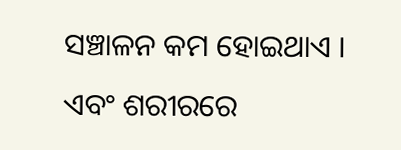ସଞ୍ଚାଳନ କମ ହୋଇଥାଏ । ଏବଂ ଶରୀରରେ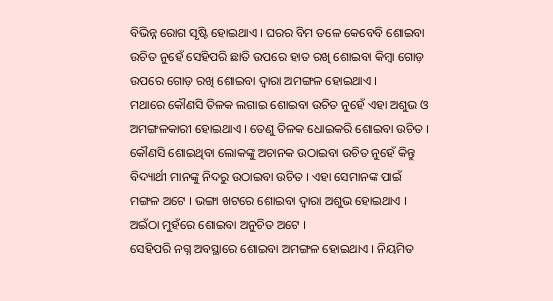ବିଭିନ୍ନ ରୋଗ ସୃଷ୍ଟି ହୋଇଥାଏ । ଘରର ବିମ ତଳେ କେବେବି ଶୋଇବା ଉଚିତ ନୁହେଁ ସେହିପରି ଛାତି ଉପରେ ହାତ ରଖି ଶୋଇବା କିମ୍ବା ଗୋଡ଼ ଉପରେ ଗୋଡ଼ ରଖି ଶୋଇବା ଦ୍ୱାରା ଅମଙ୍ଗଳ ହୋଇଥାଏ ।
ମଥାରେ କୌଣସି ତିଳକ ଲଗାଇ ଶୋଇବା ଉଚିତ ନୁହେଁ ଏହା ଅଶୁଭ ଓ ଅମଙ୍ଗଳକାରୀ ହୋଇଥାଏ । ତେଣୁ ତିଳକ ଧୋଇକରି ଶୋଇବା ଉଚିତ । କୌଣସି ଶୋଇଥିବା ଲୋକଙ୍କୁ ଅଚାନକ ଉଠାଇବା ଉଚିତ ନୁହେଁ କିନ୍ତୁ ବିଦ୍ୟାର୍ଥୀ ମାନଙ୍କୁ ନିଦରୁ ଉଠାଇବା ଉଚିତ । ଏହା ସେମାନଙ୍କ ପାଇଁ ମଙ୍ଗଳ ଅଟେ । ଭଙ୍ଗା ଖଟରେ ଶୋଇବା ଦ୍ୱାରା ଅଶୁଭ ହୋଇଥାଏ । ଅଇଁଠା ମୁହଁରେ ଶୋଇବା ଅନୁଚିତ ଅଟେ ।
ସେହିପରି ନଗ୍ନ ଅବସ୍ଥାରେ ଶୋଇବା ଅମଙ୍ଗଳ ହୋଇଥାଏ । ନିୟମିତ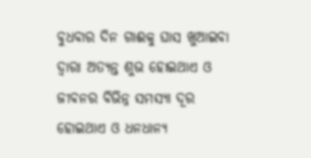ବୁଧବାର ଦିନ ଗାଈକୁ ଘାସ ଖୁଆଇବା ଦ୍ୱାରା ଅତ୍ୟନ୍ତ ଶୁଭ ହୋଇଥାଏ ଓ ଜୀବନର ବିଭିନ୍ନ ସମସ୍ୟା ଦୂର ହୋଇଥାଏ ଓ ଧନଧାନ୍ୟ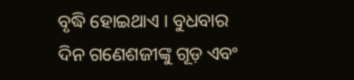ବୃଦ୍ଧି ହୋଇଥାଏ । ବୁଧବାର ଦିନ ଗଣେଶଜୀଙ୍କୁ ଗୂଡ଼ ଏବଂ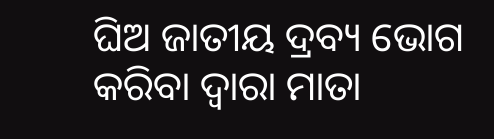ଘିଅ ଜାତୀୟ ଦ୍ରବ୍ୟ ଭୋଗ କରିବା ଦ୍ୱାରା ମାତା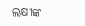ଲକ୍ଷୀଙ୍କ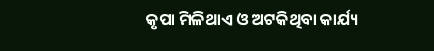କୃପା ମିଳିଥାଏ ଓ ଅଟକିଥିବା କାର୍ଯ୍ୟ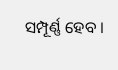ସମ୍ପୂର୍ଣ୍ଣ ହେବ ।